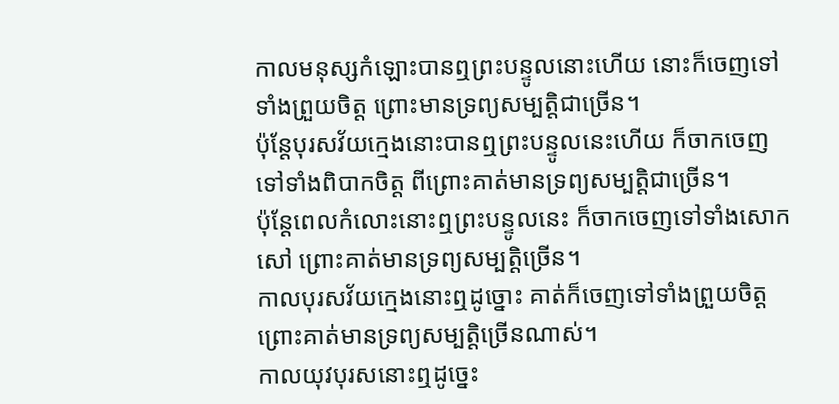កាលមនុស្សកំឡោះបានឮព្រះបន្ទូលនោះហើយ នោះក៏ចេញទៅទាំងព្រួយចិត្ត ព្រោះមានទ្រព្យសម្បត្តិជាច្រើន។
ប៉ុន្តែបុរសវ័យក្មេងនោះបានឮព្រះបន្ទូលនេះហើយ ក៏ចាកចេញទៅទាំងពិបាកចិត្ត ពីព្រោះគាត់មានទ្រព្យសម្បត្តិជាច្រើន។
ប៉ុន្ដែពេលកំលោះនោះឮព្រះបន្ទូលនេះ ក៏ចាកចេញទៅទាំងសោកសៅ ព្រោះគាត់មានទ្រព្យសម្បត្ដិច្រើន។
កាលបុរសវ័យក្មេងនោះឮដូច្នោះ គាត់ក៏ចេញទៅទាំងព្រួយចិត្ត ព្រោះគាត់មានទ្រព្យសម្បត្តិច្រើនណាស់។
កាលយុវបុរសនោះឮដូច្នេះ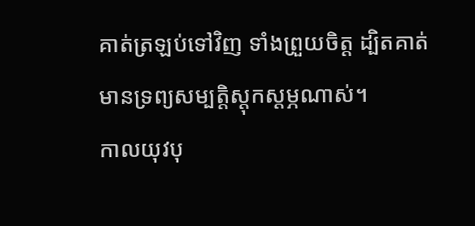គាត់ត្រឡប់ទៅវិញ ទាំងព្រួយចិត្ត ដ្បិតគាត់មានទ្រព្យសម្បត្តិស្ដុកស្ដម្ភណាស់។
កាលយុវបុ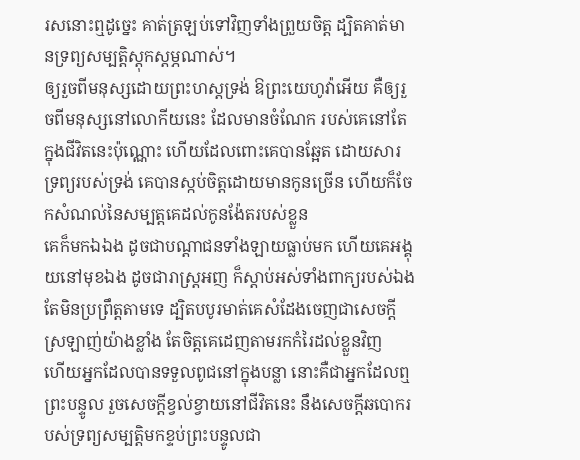រសនោះឮដូច្នេះ គាត់ត្រឡប់ទៅវិញទាំងព្រួយចិត្ដ ដ្បិតគាត់មានទ្រព្យសម្បត្តិស្ដុកស្ដម្ភណាស់។
ឲ្យរួចពីមនុស្សដោយព្រះហស្តទ្រង់ ឱព្រះយេហូវ៉ាអើយ គឺឲ្យរួចពីមនុស្សនៅលោកីយនេះ ដែលមានចំណែក របស់គេនៅតែក្នុងជីវិតនេះប៉ុណ្ណោះ ហើយដែលពោះគេបានឆ្អែត ដោយសារទ្រព្យរបស់ទ្រង់ គេបានស្កប់ចិត្តដោយមានកូនច្រើន ហើយក៏ចែកសំណល់នៃសម្បត្តគេដល់កូនង៉ែតរបស់ខ្លួន
គេក៏មកឯឯង ដូចជាបណ្តាជនទាំងឡាយធ្លាប់មក ហើយគេអង្គុយនៅមុខឯង ដូចជារាស្ត្រអញ ក៏ស្តាប់អស់ទាំងពាក្យរបស់ឯង តែមិនប្រព្រឹត្តតាមទេ ដ្បិតបបូរមាត់គេសំដែងចេញជាសេចក្ដីស្រឡាញ់យ៉ាងខ្លាំង តែចិត្តគេដេញតាមរកកំរៃដល់ខ្លួនវិញ
ហើយអ្នកដែលបានទទួលពូជនៅក្នុងបន្លា នោះគឺជាអ្នកដែលឮព្រះបន្ទូល រួចសេចក្ដីខ្វល់ខ្វាយនៅជីវិតនេះ នឹងសេចក្ដីឆបោករបស់ទ្រព្យសម្បត្តិមកខ្ទប់ព្រះបន្ទូលជា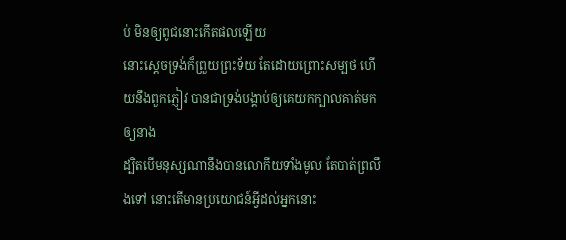ប់ មិនឲ្យពូជនោះកើតផលឡើយ
នោះស្តេចទ្រង់ក៏ព្រួយព្រះទ័យ តែដោយព្រោះសម្បថ ហើយនឹងពួកភ្ញៀវ បានជាទ្រង់បង្គាប់ឲ្យគេយកក្បាលគាត់មកឲ្យនាង
ដ្បិតបើមនុស្សណានឹងបានលោកីយទាំងមូល តែបាត់ព្រលឹងទៅ នោះតើមានប្រយោជន៍អ្វីដល់អ្នកនោះ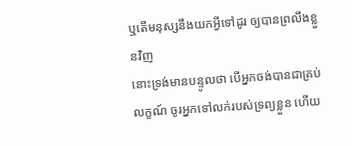ឬតើមនុស្សនឹងយកអ្វីទៅដូរ ឲ្យបានព្រលឹងខ្លួនវិញ
នោះទ្រង់មានបន្ទូលថា បើអ្នកចង់បានជាគ្រប់លក្ខណ៍ ចូរអ្នកទៅលក់របស់ទ្រព្យខ្លួន ហើយ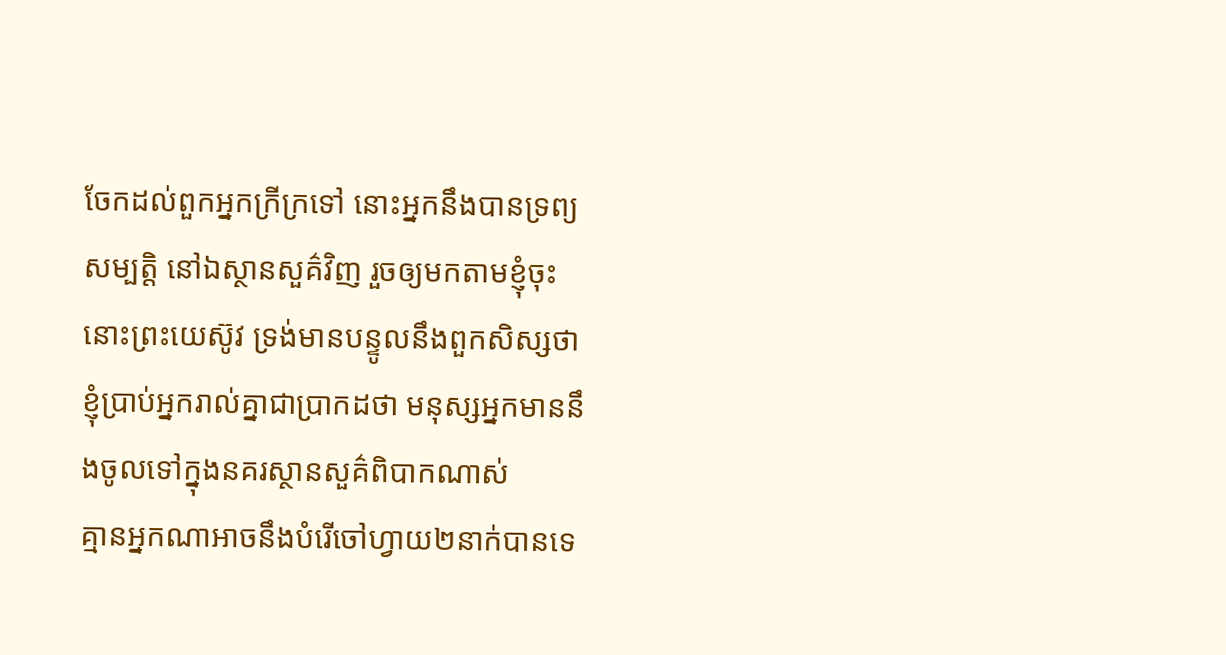ចែកដល់ពួកអ្នកក្រីក្រទៅ នោះអ្នកនឹងបានទ្រព្យសម្បត្តិ នៅឯស្ថានសួគ៌វិញ រួចឲ្យមកតាមខ្ញុំចុះ
នោះព្រះយេស៊ូវ ទ្រង់មានបន្ទូលនឹងពួកសិស្សថា ខ្ញុំប្រាប់អ្នករាល់គ្នាជាប្រាកដថា មនុស្សអ្នកមាននឹងចូលទៅក្នុងនគរស្ថានសួគ៌ពិបាកណាស់
គ្មានអ្នកណាអាចនឹងបំរើចៅហ្វាយ២នាក់បានទេ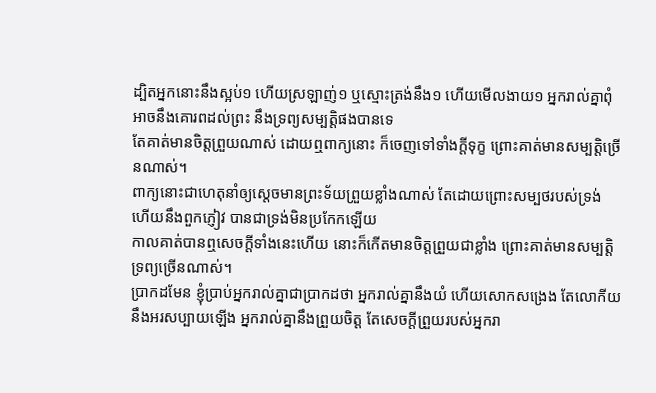ដ្បិតអ្នកនោះនឹងស្អប់១ ហើយស្រឡាញ់១ ឬស្មោះត្រង់នឹង១ ហើយមើលងាយ១ អ្នករាល់គ្នាពុំអាចនឹងគោរពដល់ព្រះ នឹងទ្រព្យសម្បត្តិផងបានទេ
តែគាត់មានចិត្តព្រួយណាស់ ដោយឮពាក្យនោះ ក៏ចេញទៅទាំងក្តីទុក្ខ ព្រោះគាត់មានសម្បត្តិច្រើនណាស់។
ពាក្យនោះជាហេតុនាំឲ្យស្តេចមានព្រះទ័យព្រួយខ្លាំងណាស់ តែដោយព្រោះសម្បថរបស់ទ្រង់ ហើយនឹងពួកភ្ញៀវ បានជាទ្រង់មិនប្រកែកឡើយ
កាលគាត់បានឮសេចក្ដីទាំងនេះហើយ នោះក៏កើតមានចិត្តព្រួយជាខ្លាំង ព្រោះគាត់មានសម្បត្តិទ្រព្យច្រើនណាស់។
ប្រាកដមែន ខ្ញុំប្រាប់អ្នករាល់គ្នាជាប្រាកដថា អ្នករាល់គ្នានឹងយំ ហើយសោកសង្រេង តែលោកីយនឹងអរសប្បាយឡើង អ្នករាល់គ្នានឹងព្រួយចិត្ត តែសេចក្ដីព្រួយរបស់អ្នករា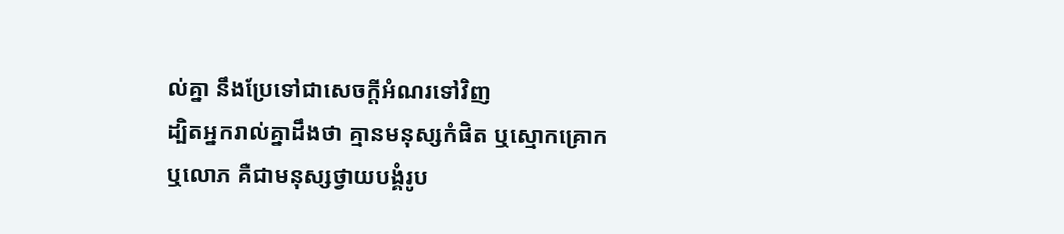ល់គ្នា នឹងប្រែទៅជាសេចក្ដីអំណរទៅវិញ
ដ្បិតអ្នករាល់គ្នាដឹងថា គ្មានមនុស្សកំផិត ឬស្មោកគ្រោក ឬលោភ គឺជាមនុស្សថ្វាយបង្គំរូប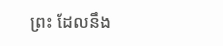ព្រះ ដែលនឹង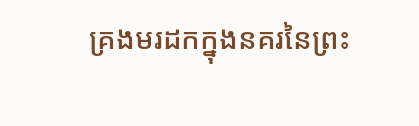គ្រងមរដកក្នុងនគរនៃព្រះ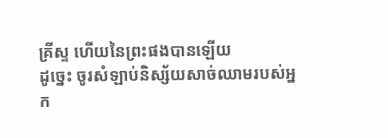គ្រីស្ទ ហើយនៃព្រះផងបានឡើយ
ដូច្នេះ ចូរសំឡាប់និស្ស័យសាច់ឈាមរបស់អ្នក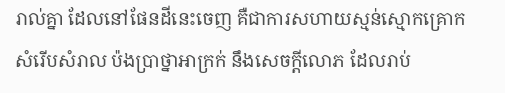រាល់គ្នា ដែលនៅផែនដីនេះចេញ គឺជាការសហាយស្មន់ស្មោកគ្រោក សំរើបសំរាល ប៉ងប្រាថ្នាអាក្រក់ នឹងសេចក្ដីលោភ ដែលរាប់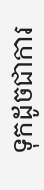ទុកដូចជាការ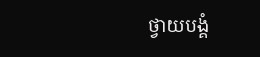ថ្វាយបង្គំ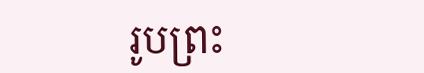រូបព្រះ